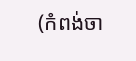(កំពង់ចា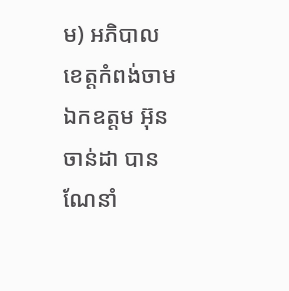ម) អភិបាលខេត្តកំពង់ចាម ឯកឧត្តម អ៊ុន ចាន់ដា បានណែនាំ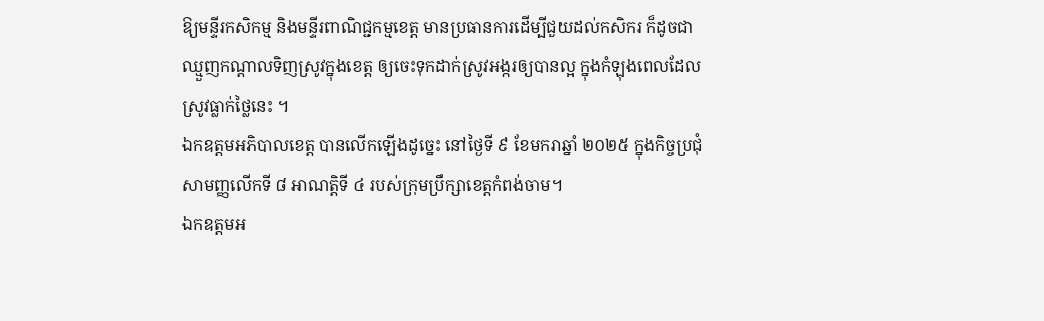ឱ្យមន្ទីរកសិកម្ម និងមន្ទីរពាណិជ្ជកម្មខេត្ត មានប្រធានការដើម្បីជួយដល់កសិករ ក៏ដូចជាឈ្មួញកណ្ដាលទិញស្រូវក្នុងខេត្ត ឲ្យចេះទុកដាក់ស្រូវអង្ករឲ្យបានល្អ ក្នុងកំឡុងពេលដែលស្រូវធ្លាក់ថ្លៃនេះ ។
ឯកឧត្តមអភិបាលខេត្ត បានលើកឡើងដូច្នេះ នៅថ្ងៃទី ៩ ខែមករាឆ្នាំ ២០២៥ ក្នុងកិច្ចប្រជុំសាមញ្ញលើកទី ៨ អាណត្តិទី ៤ របស់ក្រុមប្រឹក្សាខេត្តកំពង់ចាម។
ឯកឧត្តមអ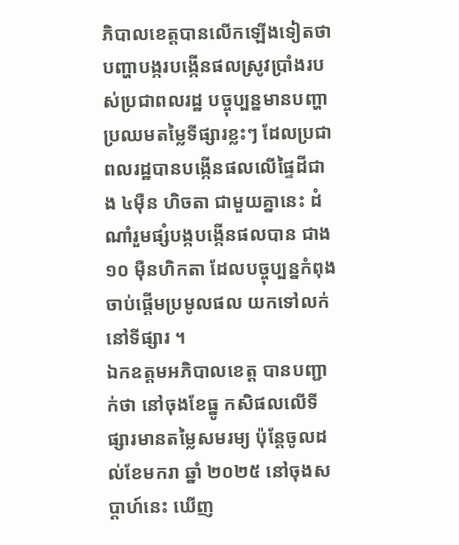ភិបាលខេត្តបានលើកឡើងទៀតថា បញ្ហាបង្ករបង្កើនផលស្រូវប្រាំងរបស់ប្រជាពលរដ្ឋ បច្ចុប្បន្នមានបញ្ហាប្រឈមតម្លៃទីផ្សារខ្លះៗ ដែលប្រជាពលរដ្ឋបានបង្កើនផលលើផ្ទៃដីជាង ៤ម៉ឺន ហិចតា ជាមួយគ្នានេះ ដំណាំរួមផ្សំបង្កបង្កើនផលបាន ជាង ១០ ម៉ឺនហិកតា ដែលបច្ចុប្បន្នកំពុងចាប់ផ្ដើមប្រមូលផល យកទៅលក់នៅទីផ្សារ ។
ឯកឧត្តមអភិបាលខេត្ត បានបញ្ជាក់ថា នៅចុងខែធ្នូ កសិផលលើទីផ្សារមានតម្លៃសមរម្យ ប៉ុន្តែចូលដល់ខែមករា ឆ្នាំ ២០២៥ នៅចុងសប្តាហ៍នេះ ឃើញ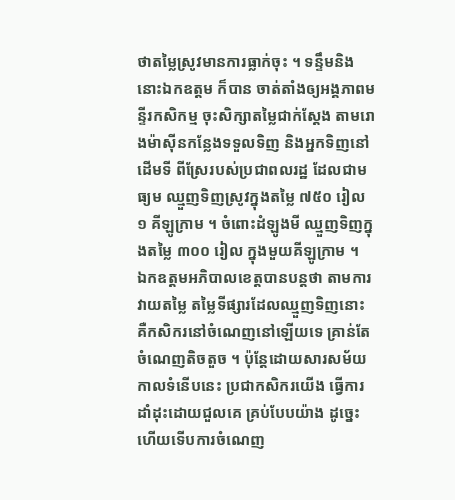ថាតម្លៃស្រូវមានការធ្លាក់ចុះ ។ ទន្ទឹមនិងនោះឯកឧត្តម ក៏បាន ចាត់តាំងឲ្យអង្គភាពមន្ទីរកសិកម្ម ចុះសិក្សាតម្លៃជាក់ស្ដែង តាមរោងម៉ាស៊ីនកន្លែងទទួលទិញ និងអ្នកទិញនៅដើមទី ពីស្រែរបស់ប្រជាពលរដ្ឋ ដែលជាមធ្យម ឈ្មួញទិញស្រូវក្នុងតម្លៃ ៧៥០ រៀល ១ គីឡូក្រាម ។ ចំពោះដំឡូងមី ឈ្មួញទិញក្នុងតម្លៃ ៣០០ រៀល ក្នុងមួយគីឡូក្រាម ។
ឯកឧត្តមអភិបាលខេត្តបានបន្តថា តាមការវាយតម្លៃ តម្លៃទីផ្សារដែលឈ្មួញទិញនោះ គឺកសិករនៅចំណេញនៅឡើយទេ គ្រាន់តែចំណេញតិចតួច ។ ប៉ុន្តែដោយសារសម័យកាលទំនើបនេះ ប្រជាកសិករយើង ធ្វើការដាំដុះដោយជួលគេ គ្រប់បែបយ៉ាង ដូច្នេះហើយទើបការចំណេញ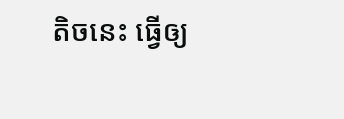តិចនេះ ធ្វើឲ្យ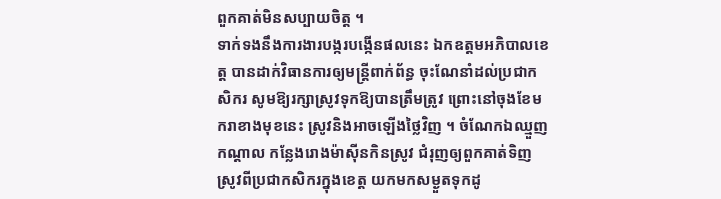ពួកគាត់មិនសប្បាយចិត្ត ។
ទាក់ទងនឹងការងារបង្ករបង្កើនផលនេះ ឯកឧត្តមអភិបាលខេត្ត បានដាក់វិធានការឲ្យមន្ត្រីពាក់ព័ន្ធ ចុះណែនាំដល់ប្រជាកសិករ សូមឱ្យរក្សាស្រូវទុកឱ្យបានត្រឹមត្រូវ ព្រោះនៅចុងខែមករាខាងមុខនេះ ស្រូវនិងអាចឡើងថ្លៃវិញ ។ ចំណែកឯឈ្មួញកណ្ដាល កន្លែងរោងម៉ាស៊ីនកិនស្រូវ ជំរុញឲ្យពួកគាត់ទិញស្រូវពីប្រជាកសិករក្នុងខេត្ត យកមកសម្ងួតទុកដូ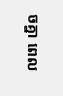ចគ្នា ពេល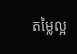តម្លៃល្អ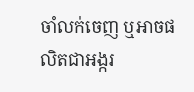ចាំលក់ចេញ ឬអាចផលិតជាអង្ករ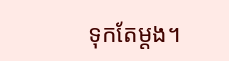ទុកតែម្ដង។